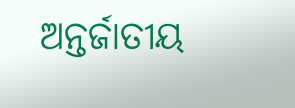ଅନ୍ତର୍ଜାତୀୟ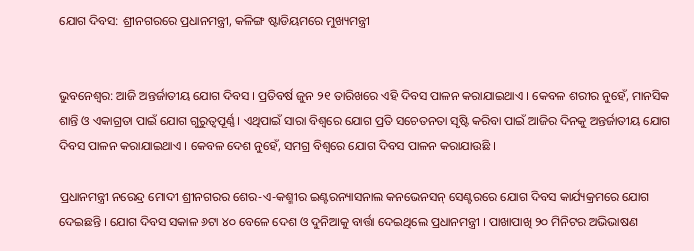ଯୋଗ ଦିବସ: ଶ୍ରୀନଗରରେ ପ୍ରଧାନମନ୍ତ୍ରୀ, କଳିଙ୍ଗ ଷ୍ଟାଡିୟମରେ ମୁଖ୍ୟମନ୍ତ୍ରୀ


ଭୁବନେଶ୍ବର: ଆଜି ଅନ୍ତର୍ଜାତୀୟ ଯୋଗ ଦିବସ । ପ୍ରତିବର୍ଷ ଜୁନ ୨୧ ତାରିଖରେ ଏହି ଦିବସ ପାଳନ କରାଯାଇଥାଏ । କେବଳ ଶରୀର ନୁହେଁ, ମାନସିକ ଶାନ୍ତି ଓ ଏକାଗ୍ରତା ପାଇଁ ଯୋଗ ଗୁରୁତ୍ୱପୂର୍ଣ୍ଣ । ଏଥିପାଇଁ ସାରା ବିଶ୍ୱରେ ଯୋଗ ପ୍ରତି ସଚେତନତା ସୃଷ୍ଟି କରିବା ପାଇଁ ଆଜିର ଦିନକୁ ଅନ୍ତର୍ଜାତୀୟ ଯୋଗ ଦିବସ ପାଳନ କରାଯାଇଥାଏ । କେବଳ ଦେଶ ନୁହେଁ, ସମଗ୍ର ବିଶ୍ୱରେ ଯୋଗ ଦିବସ ପାଳନ କରାଯାଉଛି ।

ପ୍ରଧାନମନ୍ତ୍ରୀ ନରେନ୍ଦ୍ର ମୋଦୀ ଶ୍ରୀନଗରର ଶେର-ଏ-କଶ୍ମୀର ଇଣ୍ଟରନ୍ୟାସନାଲ କନଭେନସନ୍ ସେଣ୍ଟରରେ ଯୋଗ ଦିବସ କାର୍ଯ୍ୟକ୍ରମରେ ଯୋଗ ଦେଇଛନ୍ତି । ଯୋଗ ଦିବସ ସକାଳ ୬ଟା ୪୦ ବେଳେ ଦେଶ ଓ ଦୁନିଆକୁ ବାର୍ତ୍ତା ଦେଇଥିଲେ ପ୍ରଧାନମନ୍ତ୍ରୀ । ପାଖାପାଖି ୨୦ ମିନିଟର ଅଭିଭାଷଣ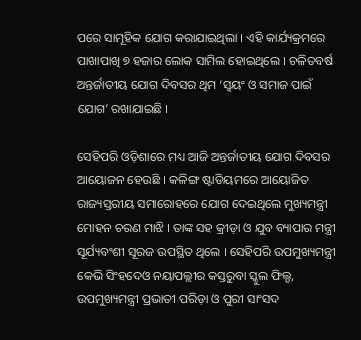ପରେ ସାମୂହିକ ଯୋଗ କରାଯାଇଥିଲା । ଏହି କାର୍ଯ୍ୟକ୍ରମରେ ପାଖାପାଖି ୭ ହଜାର ଲୋକ ସାମିଲ ହୋଇଥିଲେ । ଚଳିତବର୍ଷ ଅନ୍ତର୍ଜାତୀୟ ଯୋଗ ଦିବସର ଥିମ ‘ସ୍ୱୟଂ ଓ ସମାଜ ପାଇଁ ଯୋଗ’ ରଖାଯାଇଛି ।

ସେହିପରି ଓଡ଼ିଶାରେ ମଧ୍ୟ ଆଜି ଅନ୍ତର୍ଜାତୀୟ ଯୋଗ ଦିବସର ଆୟୋଜନ ହେଉଛି । କଳିଙ୍ଗ ଷ୍ଟାଡିୟମରେ ଆୟୋଜିତ ରାଜ୍ୟସ୍ତରୀୟ ସମାରୋହରେ ଯୋଗ ଦେଇଥିଲେ ମୁଖ୍ୟମନ୍ତ୍ରୀ ମୋହନ ଚରଣ ମାଝି । ତାଙ୍କ ସହ କ୍ରୀଡ଼ା ଓ ଯୁବ ବ୍ୟାପାର ମନ୍ତ୍ରୀ ସୂର୍ଯ୍ୟବଂଶୀ ସୂରଜ ଉପସ୍ଥିତ ଥିଲେ । ସେହିପରି ଉପମୁଖ୍ୟମନ୍ତ୍ରୀ କେଭି ସିଂହଦେଓ ନୟାପଲ୍ଲୀର କସ୍ତରୁବା ସ୍କୁଲ ଫିଲ୍ଡ, ଉପମୁଖ୍ୟମନ୍ତ୍ରୀ ପ୍ରଭାତୀ ପରିଡ଼ା ଓ ପୁରୀ ସାଂସଦ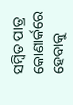ସମ୍ବିତ ପାତ୍ର କୋଣାର୍କରେ ହେବାକୁ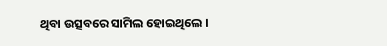ଥିବା ଉତ୍ସବରେ ସାମିଲ ହୋଇଥିଲେ ।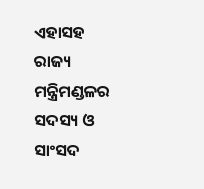ଏହାସହ ରାଜ୍ୟ ମନ୍ତ୍ରିମଣ୍ଡଳର ସଦସ୍ୟ ଓ ସାଂସଦ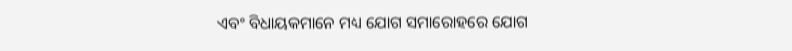ଏବଂ ବିଧାୟକମାନେ ମଧ୍ୟ ଯୋଗ ସମାରୋହରେ ଯୋଗ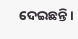ଦେଇଛନ୍ତି ।